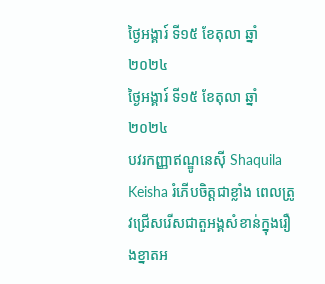ថ្ងៃអង្គារ៍ ទី១៥ ខែតុលា ឆ្នាំ២០២៤
ថ្ងៃអង្គារ៍ ទី១៥ ខែតុលា ឆ្នាំ២០២៤
បវរកញ្ញាឥណ្ឌូនេស៊ី Shaquila Keisha រំភើបចិត្តជាខ្លាំង ពេលត្រូវជ្រើសរើសជាតួអង្គសំខាន់ក្នុងរឿងខ្នាតអ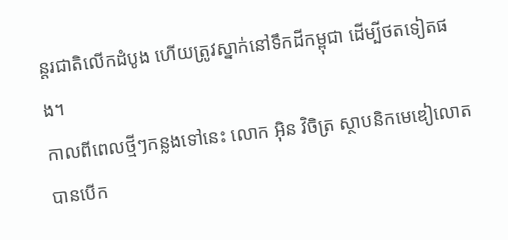ន្តរជាតិលើកដំបូង ហើយត្រូវស្នាក់នៅទឹកដីកម្ពុជា ដើម្បីថតទៀតផង។
កាលពីពេលថ្មីៗកន្លងទៅនេះ លោក អ៊ិន វិចិត្រ ស្ថាបនិកមេឌៀលោត បានបើក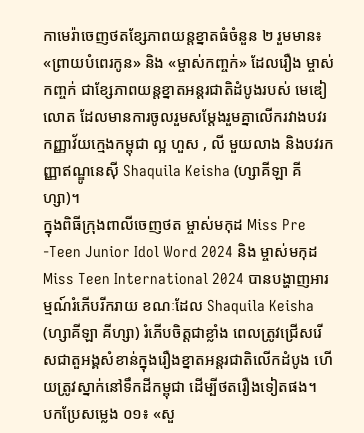កាមេរ៉ាចេញថតខ្សែភាពយន្តខ្នាតធំចំនួន ២ រួមមាន៖ «ព្រាយបំពេរកូន» និង «ម្ចាស់កញ្ចក់» ដែលរឿង ម្ចាស់កញ្ចក់ ជាខ្សែភាពយន្តខ្នាតអន្តរជាតិដំបូងរបស់ មេឌៀលោត ដែលមានការចូលរួមសម្តែងរួមគ្នាលើករវាងបវរកញ្ញាវ័យក្មេងកម្ពុជា ល្អ ហួស , លី មួយលាង និងបវរកញ្ញាឥណ្ឌូនេស៊ី Shaquila Keisha (ហ្សាគីឡា គីហ្សា)។
ក្នុងពិធីក្រុងពាលីចេញថត ម្ចាស់មកុដ Miss Pre -Teen Junior Idol Word 2024 និង ម្ចាស់មកុដ Miss Teen International 2024 បានបង្ហាញអារម្មណ៍រំភើបរីករាយ ខណៈដែល Shaquila Keisha (ហ្សាគីឡា គីហ្សា) រំភើបចិត្តជាខ្លាំង ពេលត្រូវជ្រើសរើសជាតួអង្គសំខាន់ក្នុងរឿងខ្នាតអន្តរជាតិលើកដំបូង ហើយត្រូវស្នាក់នៅទឹកដីកម្ពុជា ដើម្បីថតរឿងទៀតផង។
បកប្រែសម្លេង ០១៖ «សួ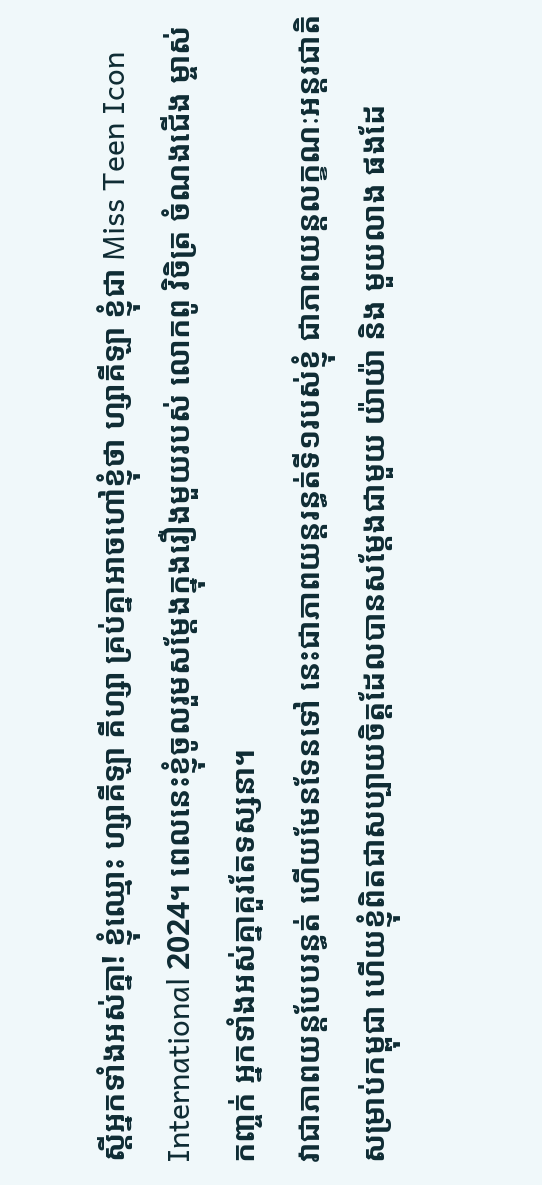ស្តីអ្នកទាំងអស់គ្នា! ខ្ញុំឈ្មោះ ហ្សាគីឡា គីហ្សា គ្រប់គ្នាអាចហៅខ្ញុំថា ហ្សាគីឡា ខ្ញុំជា Miss Teen Icon International 2024។ ពេលនេះខ្ញុំចូលរួមសម្តែងក្នុងរឿងមួយរបស់ លោកពូ វិចិត្រ ចំណងជើង ម្ចាស់កញ្ចក់ អ្នកទាំងអស់គ្នាគួរតែទស្សនា។
វាជាភាពយន្តបែបរន្ធត់ ហើយមែនទែនទៅ នេះជាភាពយន្តរន្ធត់ទី១របស់ខ្ញុំ ជាភាពយន្តលក្ខណៈអន្តរជាតិសម្រាប់កម្ពុជា ហើយខ្ញុំពិតជាសប្បាយចិត្តដែលបានសម្តែងជាមួយ យ៉ាយ៉ា និង មួយលាង ផងដែ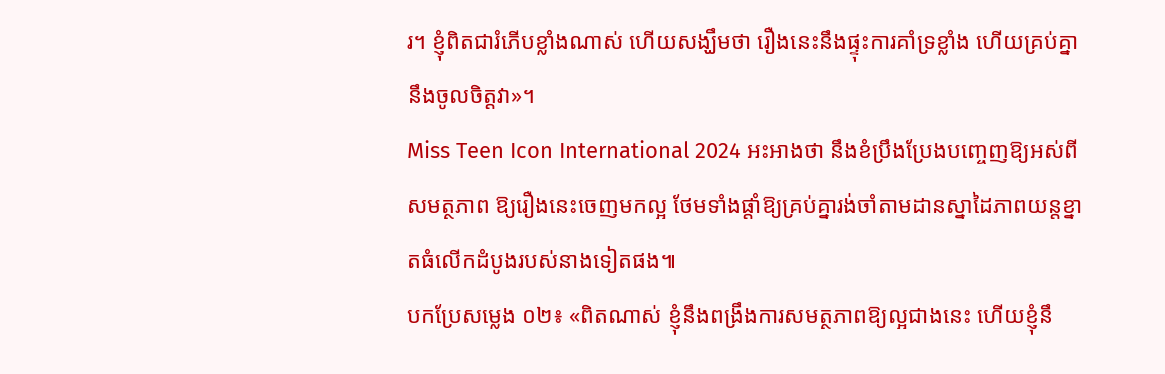រ។ ខ្ញុំពិតជារំភើបខ្លាំងណាស់ ហើយសង្ឃឹមថា រឿងនេះនឹងផ្ទុះការគាំទ្រខ្លាំង ហើយគ្រប់គ្នានឹងចូលចិត្តវា»។
Miss Teen Icon International 2024 អះអាងថា នឹងខំប្រឹងប្រែងបញ្ចេញឱ្យអស់ពីសមត្ថភាព ឱ្យរឿងនេះចេញមកល្អ ថែមទាំងផ្តាំឱ្យគ្រប់គ្នារង់ចាំតាមដានស្នាដៃភាពយន្តខ្នាតធំលើកដំបូងរបស់នាងទៀតផង៕
បកប្រែសម្លេង ០២៖ «ពិតណាស់ ខ្ញុំនឹងពង្រឹងការសមត្ថភាពឱ្យល្អជាងនេះ ហើយខ្ញុំនឹ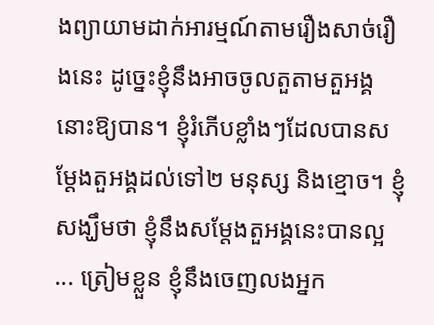ងព្យាយាមដាក់អារម្មណ៍តាមរឿងសាច់រឿងនេះ ដូច្នេះខ្ញុំនឹងអាចចូលតួតាមតួអង្គនោះឱ្យបាន។ ខ្ញុំរំភើបខ្លាំងៗដែលបានសម្តែងតួអង្គដល់ទៅ២ មនុស្ស និងខ្មោច។ ខ្ញុំសង្ឃឹមថា ខ្ញុំនឹងសម្តែងតួអង្គនេះបានល្អ ... ត្រៀមខ្លួន ខ្ញុំនឹងចេញលងអ្នក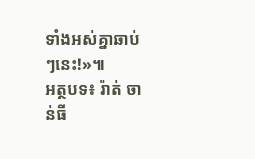ទាំងអស់គ្នាឆាប់ៗនេះ!»៕
អត្ថបទ៖ រ៉ាត់ ចាន់ធី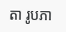តា រូបភា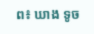ព៖ ឃាង ទូច